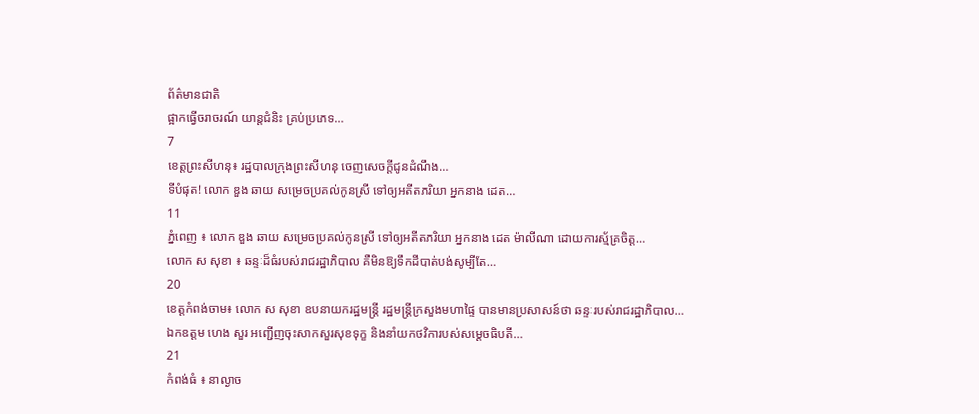ព័ត៌មានជាតិ
ផ្អាកធ្វេីចរាចរណ៍ យាន្តជំនិះ គ្រប់ប្រភេទ…
7
ខេត្តព្រះសីហនុ៖ រដ្ឋបាលក្រុងព្រះសីហនុ ចេញសេចក្តីជូនដំណឹង…
ទីបំផុត! លោក ឌួង ឆាយ សម្រេចប្រគល់កូនស្រី ទៅឲ្យអតីតភរិយា អ្នកនាង ដេត…
11
ភ្នំពេញ ៖ លោក ឌួង ឆាយ សម្រេចប្រគល់កូនស្រី ទៅឲ្យអតីតភរិយា អ្នកនាង ដេត ម៉ាលីណា ដោយការស្ម័គ្រចិត្ត…
លោក ស សុខា ៖ ឆន្ទៈដ៏ធំរបស់រាជរដ្ឋាភិបាល គឺមិនឱ្យទឹកដីបាត់បង់សូម្បីតែ…
20
ខេត្តកំពង់ចាម៖ លោក ស សុខា ឧបនាយករដ្ឋមន្ត្រី រដ្ឋមន្ត្រីក្រសួងមហាផ្ទៃ បានមានប្រសាសន៍ថា ឆន្ទៈរបស់រាជរដ្ឋាភិបាល…
ឯកឧត្តម ហេង សួរ អញ្ជើញចុះសាកសួរសុខទុក្ខ និងនាំយកថវិការបស់សម្តេចធិបតី…
21
កំពង់ធំ ៖ នាល្ងាច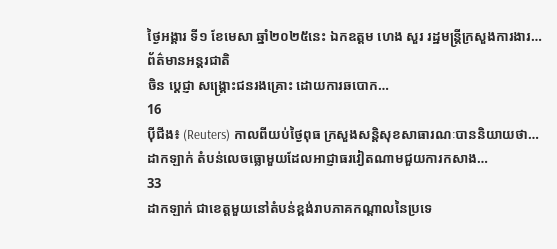ថ្ងៃអង្គារ ទី១ ខែមេសា ឆ្នាំ២០២៥នេះ ឯកឧត្តម ហេង សួរ រដ្ឋមន្ត្រីក្រសួងការងារ…
ព័ត៌មានអន្តរជាតិ
ចិន ប្តេជ្ញា សង្គ្រោះជនរងគ្រោះ ដោយការឆបោក…
16
ប៉ីជីង៖ (Reuters) កាលពីយប់ថ្ងៃពុធ ក្រសួងសន្តិសុខសាធារណៈបាននិយាយថា…
ដាកឡាក់ តំបន់លេចធ្លោមួយដែលអាជ្ញាធរវៀតណាមជួយការកសាង…
33
ដាកឡាក់ ជាខេត្តមួយនៅតំបន់ខ្ពង់រាបភាគកណ្តាលនៃប្រទេ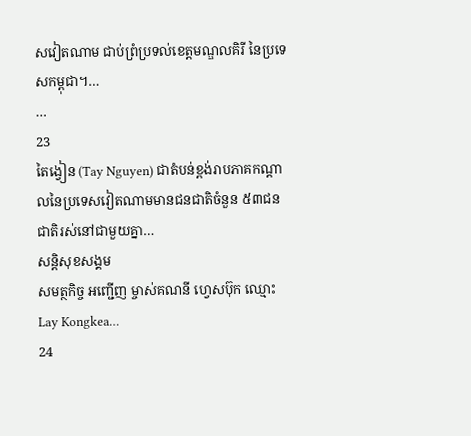សវៀតណាម ជាប់ព្រំប្រទល់ខេត្តមណ្ឌលគិរី នៃប្រទេសកម្ពុជា។…
…
23
តៃង្វៀន (Tay Nguyen) ជាតំបន់ខ្ពង់រាបភាគកណ្តាលនៃប្រទេសវៀតណាមមានជនជាតិចំនួន ៥៣ជនជាតិរស់នៅជាមួយគ្នា…
សន្តិសុខសង្គម
សមត្ថកិច្ច អញ្ជើញ ម្ចាស់គណនី ហ្វេសប៊ុក ឈ្មោះ Lay Kongkea…
24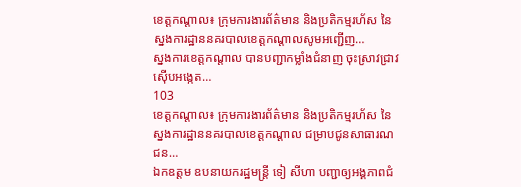ខេត្តកណ្តាល៖ ក្រុមការងារព័ត៌មាន និងប្រតិកម្មរហ័ស នៃស្នងការដ្ឋាននគរបាលខេត្តកណ្តាលសូមអញ្ជើញ…
ស្នងការខេត្តកណ្តាល បានបញ្ជាកម្លាំងជំនាញ ចុះស្រាវជ្រាវ ស៊ើបអង្កេត…
103
ខេត្តកណ្តាល៖ ក្រុមការងារព័ត៌មាន និងប្រតិកម្មរហ័ស នៃស្នងការដ្ឋាននគរបាលខេត្តកណ្តាល ជម្រាបជូនសាធារណជន…
ឯកឧត្ដម ឧបនាយករដ្ឋមន្រ្តី ទៀ សីហា បញ្ជាឲ្យអង្គភាពជំ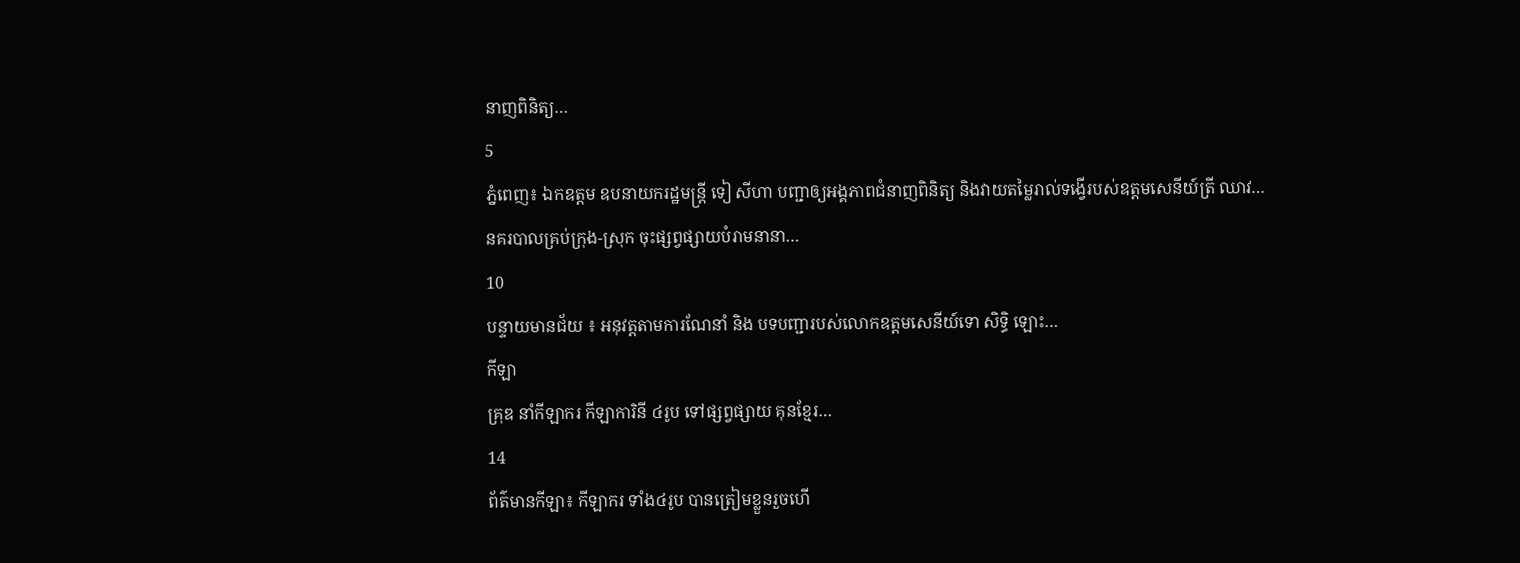នាញពិនិត្យ…
5
ភ្នំពេញ៖ ឯកឧត្ដម ឧបនាយករដ្ឋមន្រ្តី ទៀ សីហា បញ្ជាឲ្យអង្គភាពជំនាញពិនិត្យ និងវាយតម្លៃរាល់ទង្វើរបស់ឧត្តមសេនីយ៍ត្រី ឈាវ…
នគរបាលគ្រប់ក្រុង-ស្រុក ចុះផ្សព្វផ្សាយបំរាមនានា…
10
បន្ទាយមានជ័យ ៖ អនុវត្តតាមការណែនាំ និង បទបញ្ជារបស់លោកឧត្តមសេនីយ៍ទោ សិទ្ធិ ឡោះ…
កីឡា
គ្រុឌ នាំកីឡាករ កីឡាការិនី ៤រូប ទៅផ្សព្វផ្សាយ គុនខ្មែរ…
14
ព័ត៌មានកីឡា៖ កីឡាករ ទាំង៤រូប បានត្រៀមខ្លួនរួចហើ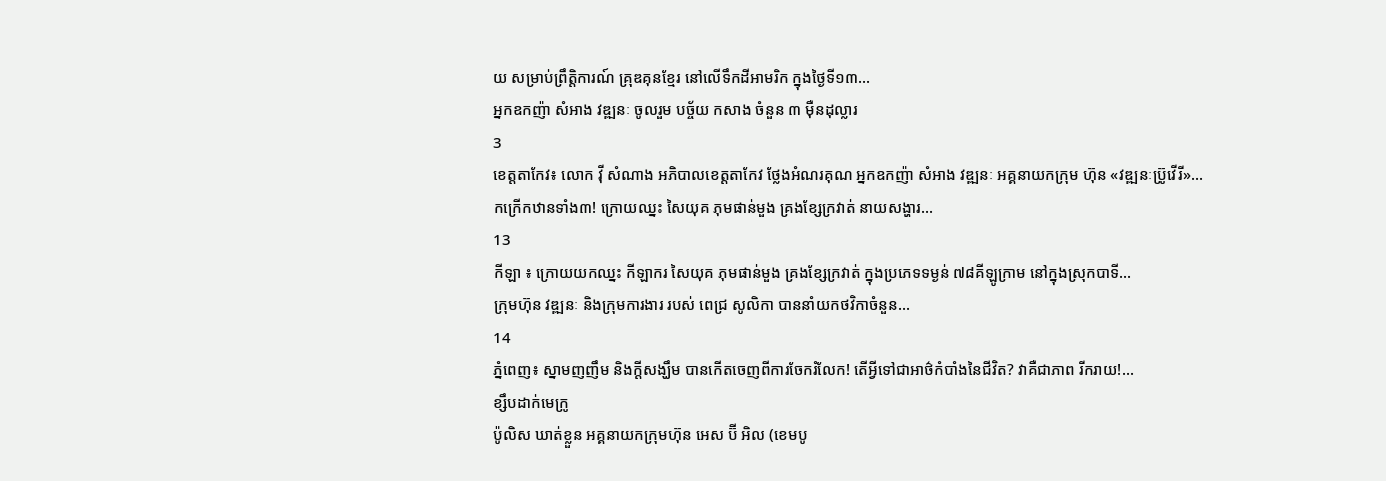យ សម្រាប់ព្រឹត្តិការណ៍ គ្រុឌគុនខ្មែរ នៅលើទឹកដីអាមរិក ក្នុងថ្ងៃទី១៣…
អ្នកឧកញ៉ា សំអាង វឌ្ឍនៈ ចូលរួម បច្ច័យ កសាង ចំនួន ៣ ម៉ឺនដុល្លារ
3
ខេត្តតាកែវ៖ លោក វ៉ី សំណាង អភិបាលខេត្តតាកែវ ថ្លែងអំណរគុណ អ្នកឧកញ៉ា សំអាង វឌ្ឍនៈ អគ្គនាយកក្រុម ហ៊ុន «វឌ្ឍនៈប្រ៊ូវើរី»…
កក្រើកឋានទាំង៣! ក្រោយឈ្នះ សៃយុគ ភុមផាន់មួង គ្រងខ្សែក្រវាត់ នាយសង្ហារ…
13
កីឡា ៖ ក្រោយយកឈ្នះ កីឡាករ សៃយុគ ភុមផាន់មួង គ្រងខ្សែក្រវាត់ ក្នុងប្រភេទទម្ងន់ ៧៨គីឡូក្រាម នៅក្នុងស្រុកបាទី…
ក្រុមហ៊ុន វឌ្ឍនៈ និងក្រុមការងារ របស់ ពេជ្រ សូលិកា បាននាំយកថវិកាចំនួន…
14
ភ្នំពេញ៖ ស្នាមញញឹម និងក្ដីសង្ឃឹម បានកើតចេញពីការចែករំលែក! តើអ្វីទៅជាអាថ៌កំបាំងនៃជីវិត? វាគឺជាភាព រីករាយ!…
ខ្សឹបដាក់មេក្រូ
ប៉ូលិស ឃាត់ខ្លួន អគ្គនាយកក្រុមហ៊ុន អេស ប៊ី អិល (ខេមបូ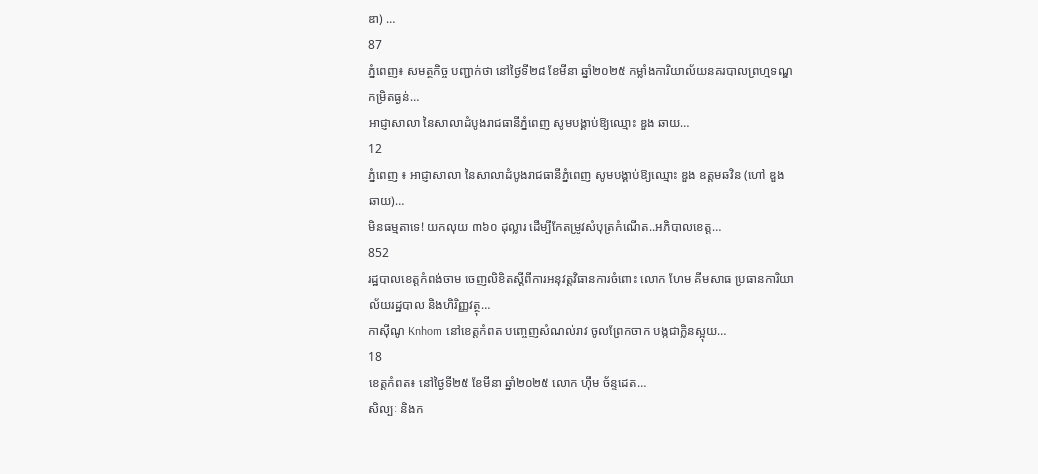ឌា) …
87
ភ្នំពេញ៖ សមត្ថកិច្ច បញ្ជាក់ថា នៅថ្ងៃទី២៨ ខែមីនា ឆ្នាំ២០២៥ កម្លាំងការិយាល័យនគរបាលព្រហ្មទណ្ឌកម្រិតធ្ងន់…
អាជ្ញាសាលា នៃសាលាដំបូងរាជធានីភ្នំពេញ សូមបង្គាប់ឱ្យឈ្មោះ ឌួង ឆាយ…
12
ភ្នំពេញ ៖ អាជ្ញាសាលា នៃសាលាដំបូងរាជធានីភ្នំពេញ សូមបង្គាប់ឱ្យឈ្មោះ ឌួង ឧត្តមឆវិន (ហៅ ឌួង ឆាយ)…
មិនធម្មតាទេ! យកលុយ ៣៦០ ដុល្លារ ដើម្បីកែតម្រូវសំបុត្រកំណើត..អភិបាលខេត្ត…
852
រដ្ឋបាលខេត្តកំពង់ចាម ចេញលិខិតស្ដីពីការអនុវត្តវិធានការចំពោះ លោក ហែម គីមសាធ ប្រធានការិយាល័យរដ្ឋបាល និងហិរិញ្ញវត្ថុ…
កាស៊ីណូ Knhom នៅខេត្តកំពត បញ្ចេញសំណល់រាវ ចូលព្រែកចាក បង្កជាកិ្លនស្អុយ…
18
ខេត្តកំពត៖ នៅថ្ងៃទី២៥ ខែមីនា ឆ្នាំ២០២៥ លោក ហ៊ឹម ច័ន្ទដេត…
សិល្បៈ និងក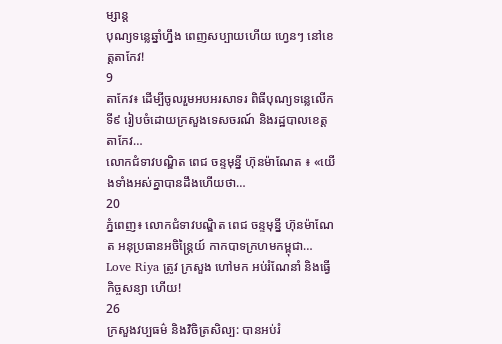ម្សាន្ត
បុណ្យទន្លេឆ្នាំហ្នឹង ពេញសប្បាយហើយ ហ្វេនៗ នៅខេត្តតាកែវ!
9
តាកែវ៖ ដើម្បីចូលរួមអបអរសាទរ ពិធីបុណ្យទន្លេលើកទី៩ រៀបចំដោយក្រសួងទេសចរណ៍ និងរដ្ឋបាលខេត្តតាកែវ…
លោកជំទាវបណ្ឌិត ពេជ ចន្ទមុន្នី ហ៊ុនម៉ាណែត ៖ «យើងទាំងអស់គ្នាបានដឹងហើយថា…
20
ភ្នំពេញ៖ លោកជំទាវបណ្ឌិត ពេជ ចន្ទមុន្នី ហ៊ុនម៉ាណែត អនុប្រធានអចិន្ត្រៃយ៍ កាកបាទក្រហមកម្ពុជា…
Love Riya ត្រូវ ក្រសួង ហៅមក អប់រំណែនាំ និងធ្វើកិច្ចសន្យា ហើយ!
26
ក្រសួងវប្បធម៌ និងវិចិត្រសិល្ប: បានអប់រំ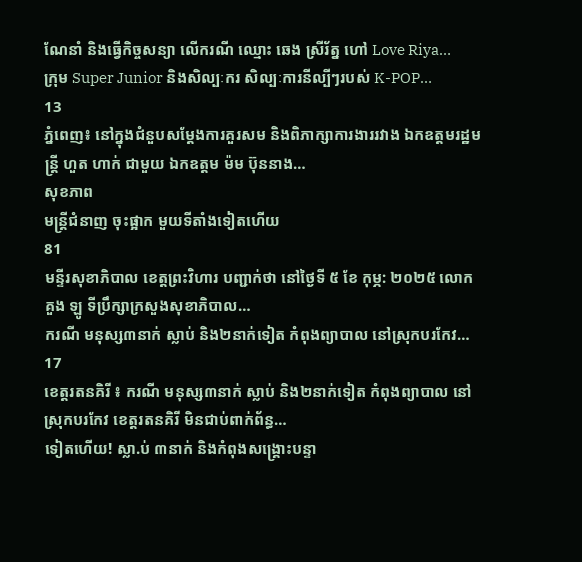ណែនាំ និងធ្វើកិច្ចសន្យា លើករណី ឈ្មោះ ឆេង ស្រីរ័ត្ន ហៅ Love Riya…
ក្រុម Super Junior និងសិល្បៈករ សិល្បៈការនីល្បីៗរបស់ K-POP…
13
ភ្នំពេញ៖ នៅក្នុងជំនួបសម្តែងការគួរសម និងពិភាក្សាការងាររវាង ឯកឧត្តមរដ្ឋមន្ត្រី ហួត ហាក់ ជាមួយ ឯកឧត្តម ម៉ម ប៊ុននាង…
សុខភាព
មន្ត្រីជំនាញ ចុះផ្អាក មួយទីតាំងទៀតហើយ
81
មន្ទីរសុខាភិបាល ខេត្តព្រះវិហារ បញ្ជាក់ថា នៅថ្ងៃទី ៥ ខែ កុម្ភ: ២០២៥ លោក គួង ឡូ ទីប្រឹក្សាក្រសួងសុខាភិបាល…
ករណី មនុស្ស៣នាក់ ស្លាប់ និង២នាក់ទៀត កំពុងព្យាបាល នៅស្រុកបរកែវ…
17
ខេត្តរតនគិរី ៖ ករណី មនុស្ស៣នាក់ ស្លាប់ និង២នាក់ទៀត កំពុងព្យាបាល នៅស្រុកបរកែវ ខេត្តរតនគិរី មិនជាប់ពាក់ព័ន្ធ…
ទៀតហើយ! ស្លា.ប់ ៣នាក់ និងកំពុងសង្គ្រោះបន្ទា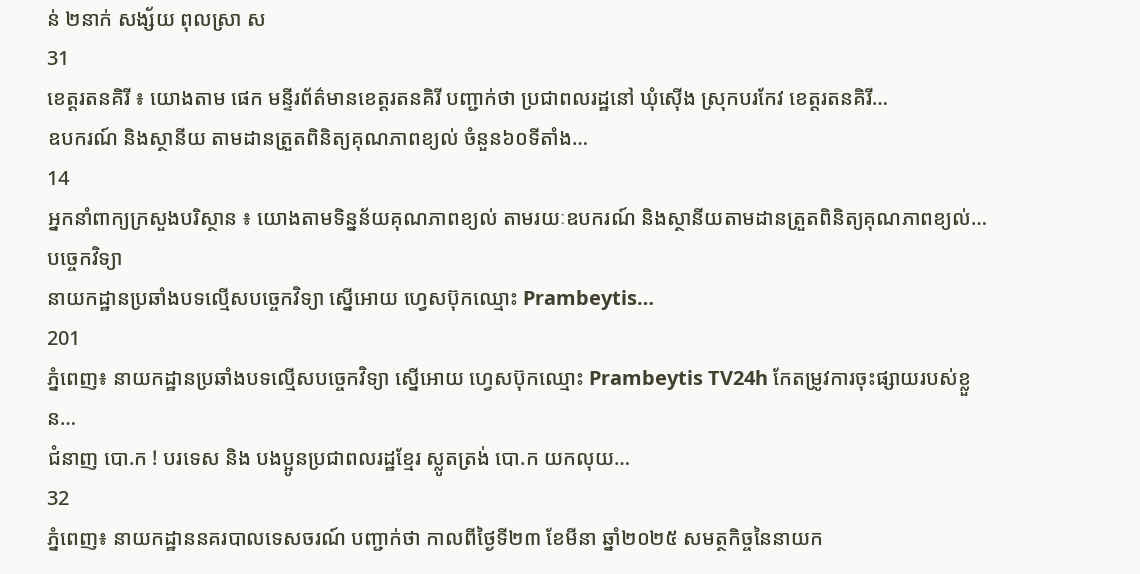ន់ ២នាក់ សង្ស័យ ពុលស្រា ស
31
ខេត្តរតនគិរី ៖ យោងតាម ផេក មន្ទីរព័ត៌មានខេត្តរតនគិរី បញ្ជាក់ថា ប្រជាពលរដ្ឋនៅ ឃុំស៊ើង ស្រុកបរកែវ ខេត្តរតនគិរី…
ឧបករណ៍ និងស្ថានីយ តាមដានត្រួតពិនិត្យគុណភាពខ្យល់ ចំនួន៦០ទីតាំង…
14
អ្នកនាំពាក្យក្រសួងបរិស្ថាន ៖ យោងតាមទិន្នន័យគុណភាពខ្យល់ តាមរយៈឧបករណ៍ និងស្ថានីយតាមដានត្រួតពិនិត្យគុណភាពខ្យល់…
បច្ចេកវិទ្យា
នាយកដ្ឋានប្រឆាំងបទល្មើសបច្ចេកវិទ្យា ស្នើអោយ ហ្វេសប៊ុកឈ្មោះ Prambeytis…
201
ភ្នំពេញ៖ នាយកដ្ឋានប្រឆាំងបទល្មើសបច្ចេកវិទ្យា ស្នើអោយ ហ្វេសប៊ុកឈ្មោះ Prambeytis TV24h កែតម្រូវការចុះផ្សាយរបស់ខ្លួន…
ជំនាញ បោ.ក ! បរទេស និង បងប្អូនប្រជាពលរដ្ឋខ្មែរ ស្លូតត្រង់ បោ.ក យកលុយ…
32
ភ្នំពេញ៖ នាយកដ្ឋាននគរបាលទេសចរណ៍ បញ្ជាក់ថា កាលពីថ្ងៃទី២៣ ខែមីនា ឆ្នាំ២០២៥ សមត្ថកិច្ចនៃនាយក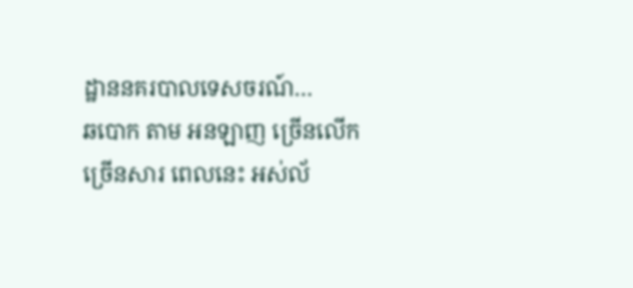ដ្ឋាននគរបាលទេសចរណ៍…
ឆបោក តាម អនឡាញ ច្រើនលើក ច្រើនសារ ពេលនេះ អស់ល័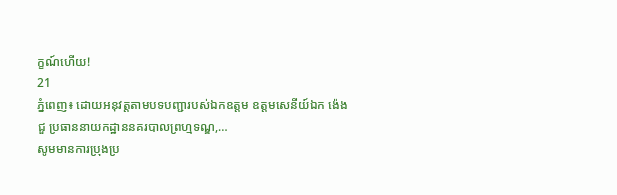ក្ខណ៍ហើយ!
21
ភ្នំពេញ៖ ដោយអនុវត្តតាមបទបញ្ជារបស់ឯកឧត្តម ឧត្តមសេនីយ៍ឯក ង៉េង ជួ ប្រធាននាយកដ្ឋាននគរបាលព្រហ្មទណ្ឌ,…
សូមមានការប្រុងប្រ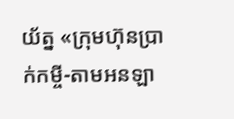យ័ត្ន «ក្រុមហ៊ុនប្រាក់កម្ចី-តាមអនឡា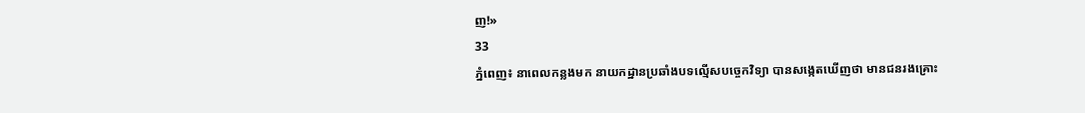ញ!»
33
ភ្នំពេញ៖ នាពេលកន្លងមក នាយកដ្ឋានប្រឆាំងបទល្មើសបច្ចេកវិទ្យា បានសង្កេតឃើញថា មានជនរងគ្រោះ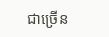ជាច្រើន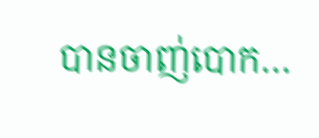បានចាញ់បោក…